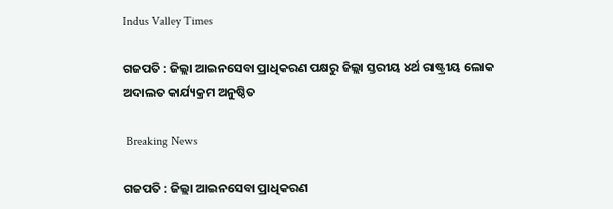Indus Valley Times

ଗଜପତି : ଜିଲ୍ଲା ଆଇନସେବା ପ୍ରାଧିକରଣ ପକ୍ଷରୁ ଜିଲ୍ଲା ସ୍ତରୀୟ ୪ର୍ଥ ରାଷ୍ଟ୍ରୀୟ ଲୋକ ଅଦାଲତ କାର୍ଯ୍ୟକ୍ରମ ଅନୁଷ୍ଠିତ

 Breaking News

ଗଜପତି : ଜିଲ୍ଲା ଆଇନସେବା ପ୍ରାଧିକରଣ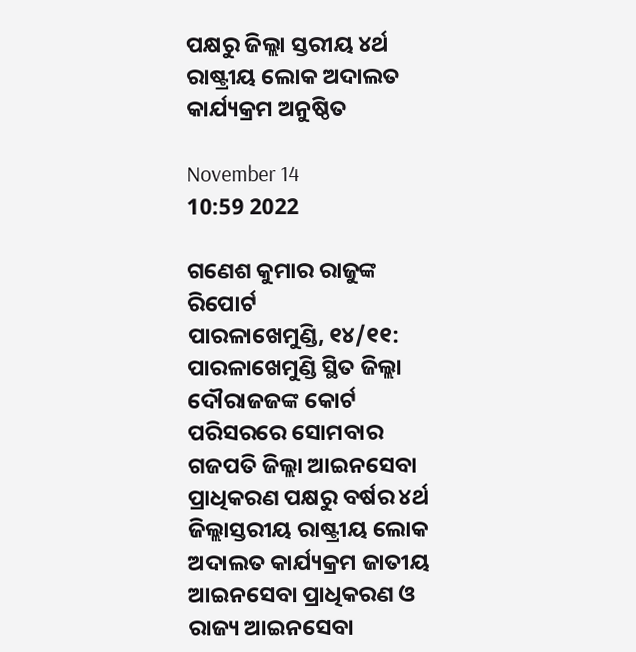ପକ୍ଷରୁ ଜିଲ୍ଲା ସ୍ତରୀୟ ୪ର୍ଥ ରାଷ୍ଟ୍ରୀୟ ଲୋକ ଅଦାଲତ କାର୍ଯ୍ୟକ୍ରମ ଅନୁଷ୍ଠିତ

November 14
10:59 2022

ଗଣେଶ କୁମାର ରାଜୁଙ୍କ ରିପୋର୍ଟ
ପାରଳାଖେମୁଣ୍ଡି, ୧୪/୧୧: ପାରଳାଖେମୁଣ୍ଡି ସ୍ଥିତ ଜିଲ୍ଲା ଦୌରାଜଜଙ୍କ କୋର୍ଟ ପରିସରରେ ସୋମବାର ଗଜପତି ଜିଲ୍ଲା ଆଇନସେବା ପ୍ରାଧିକରଣ ପକ୍ଷରୁ ବର୍ଷର ୪ର୍ଥ ଜିଲ୍ଲାସ୍ତରୀୟ ରାଷ୍ଟ୍ରୀୟ ଲୋକ ଅଦାଲତ କାର୍ଯ୍ୟକ୍ରମ ଜାତୀୟ ଆଇନସେବା ପ୍ରାଧିକରଣ ଓ ରାଜ୍ୟ ଆଇନସେବା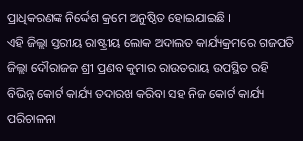ପ୍ରାଧିକରଣଙ୍କ ନିର୍ଦ୍ଦେଶ କ୍ରମେ ଅନୁଷ୍ଠିତ ହୋଇଯାଇଛି ।
ଏହି ଜିଲ୍ଲା ସ୍ତରୀୟ ରାଷ୍ଟ୍ରୀୟ ଲୋକ ଅଦାଲତ କାର୍ଯ୍ୟକ୍ରମରେ ଗଜପତି ଜିଲ୍ଲା ଦୌରାଜଜ ଶ୍ରୀ ପ୍ରଣବ କୁମାର ରାଉତରାୟ ଉପସ୍ଥିତ ରହି ବିଭିନ୍ନ କୋର୍ଟ କାର୍ଯ୍ୟ ତଦାରଖ କରିବା ସହ ନିଜ କୋର୍ଟ କାର୍ଯ୍ୟ ପରିଚାଳନା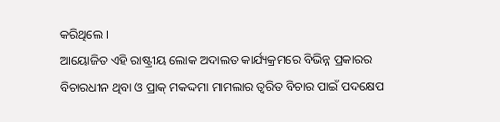କରିଥିଲେ ।
ଆୟୋଜିତ ଏହି ରାଷ୍ଟ୍ରୀୟ ଲୋକ ଅଦାଲତ କାର୍ଯ୍ୟକ୍ରମରେ ବିଭିନ୍ନ ପ୍ରକାରର ବିଚାରଧୀନ ଥିବା ଓ ପ୍ରାକ୍ ମକଦ୍ଦମା ମାମଲାର ତ୍ୱରିତ ବିଚାର ପାଇଁ ପଦକ୍ଷେପ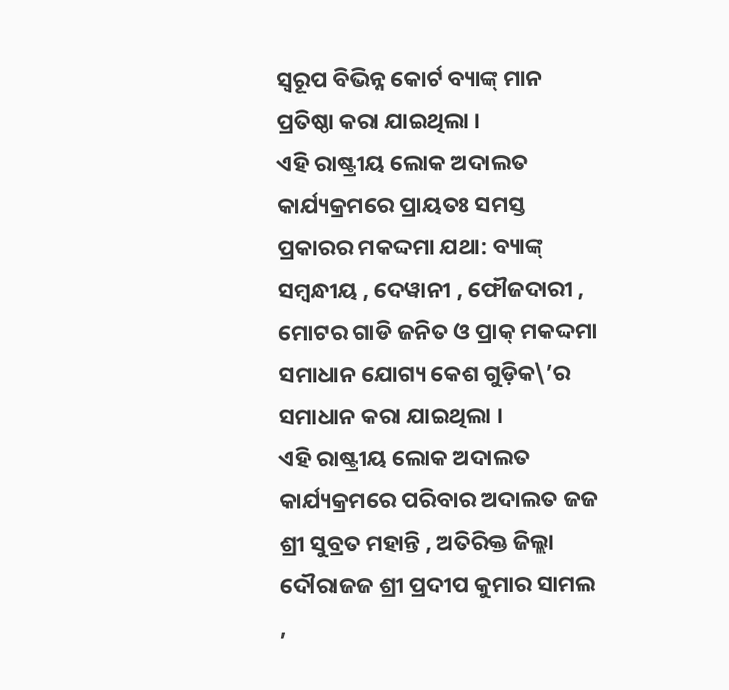ସ୍ୱରୂପ ବିଭିନ୍ନ କୋର୍ଟ ବ୍ୟାଙ୍କ୍ ମାନ ପ୍ରତିଷ୍ଠା କରା ଯାଇଥିଲା ।
ଏହି ରାଷ୍ଟ୍ରୀୟ ଲୋକ ଅଦାଲତ କାର୍ଯ୍ୟକ୍ରମରେ ପ୍ରାୟତଃ ସମସ୍ତ ପ୍ରକାରର ମକଦ୍ଦମା ଯଥା: ବ୍ୟାଙ୍କ୍ ସମ୍ବନ୍ଧୀୟ , ଦେୱାନୀ , ଫୌଜଦାରୀ , ମୋଟର ଗାଡି ଜନିତ ଓ ପ୍ରାକ୍ ମକଦ୍ଦମା ସମାଧାନ ଯୋଗ୍ୟ କେଶ ଗୁଡ଼ିକ\’ର ସମାଧାନ କରା ଯାଇଥିଲା ।
ଏହି ରାଷ୍ଟ୍ରୀୟ ଲୋକ ଅଦାଲତ କାର୍ଯ୍ୟକ୍ରମରେ ପରିବାର ଅଦାଲତ ଜଜ ଶ୍ରୀ ସୁବ୍ରତ ମହାନ୍ତି , ଅତିରିକ୍ତ ଜିଲ୍ଲା ଦୌରାଜଜ ଶ୍ରୀ ପ୍ରଦୀପ କୁମାର ସାମଲ ,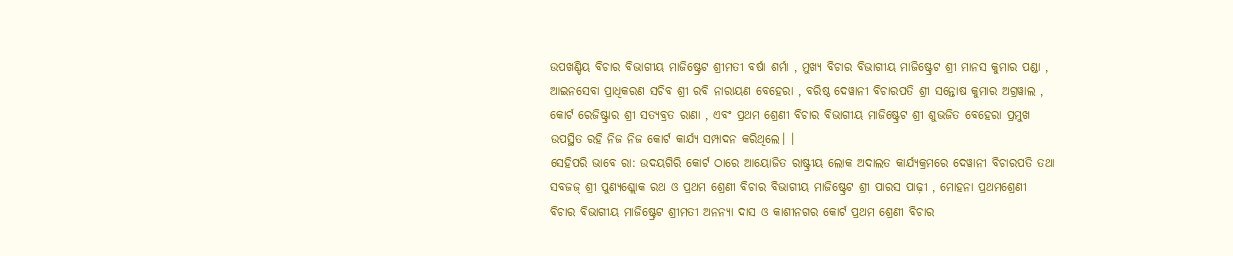ଉପଖଣ୍ଡିୟ ବିଚାର ବିଭାଗୀୟ ମାଜିଷ୍ଟ୍ରେଟ ଶ୍ରୀମତୀ ବର୍ଷା ଶର୍ମା , ମୁଖ୍ୟ ବିଚାର ବିଭାଗୀୟ ମାଜିଷ୍ଟ୍ରେଟ ଶ୍ରୀ ମାନସ କୁମାର ପଣ୍ଡା , ଆଇନସେବା ପ୍ରାଧିକରଣ ସଚିବ ଶ୍ରୀ ରବି ନାରାୟଣ ବେହେରା , ବରିଷ୍ଠ ଦେୱାନୀ ବିଚାରପତି ଶ୍ରୀ ସନ୍ତୋଷ କୁମାର ଅଗ୍ରୱାଲ , କୋର୍ଟ ରେଜିଷ୍ଟ୍ରାର ଶ୍ରୀ ସତ୍ୟବ୍ରତ ରାଣା , ଏବଂ ପ୍ରଥମ ଶ୍ରେଣୀ ବିଚାର ବିଭାଗୀୟ ମାଜିଷ୍ଟ୍ରେଟ ଶ୍ରୀ ଶୁଭଜିତ ବେହେରା ପ୍ରମୁଖ ଉପସ୍ଥିତ ରହି ନିଜ ନିଜ କୋର୍ଟ କାର୍ଯ୍ୟ ସମ୍ପାଦନ କରିଥିଲେ। ।
ସେହିପରି ଭାବେ ରା: ଉଦୟଗିରି କୋର୍ଟ ଠାରେ ଆୟୋଜିତ ରାଷ୍ଟ୍ରୀୟ ଲୋକ ଅଦାଲତ କାର୍ଯ୍ୟକ୍ରମରେ ଦେୱାନୀ ବିଚାରପତି ତଥା ସବଜଜ୍ ଶ୍ରୀ ପୁଣ୍ୟଶ୍ଲୋକ ରଥ ଓ ପ୍ରଥମ ଶ୍ରେଣୀ ବିଚାର ବିଭାଗୀୟ ମାଜିଷ୍ଟ୍ରେଟ ଶ୍ରୀ ପାରସ ପାଢ଼ୀ , ମୋହନା ପ୍ରଥମଶ୍ରେଣୀ ବିଚାର ବିଭାଗୀୟ ମାଜିଷ୍ଟ୍ରେଟ ଶ୍ରୀମତୀ ଅନନ୍ୟା ଦାସ ଓ କାଶୀନଗର କୋର୍ଟ ପ୍ରଥମ ଶ୍ରେଣୀ ବିଚାର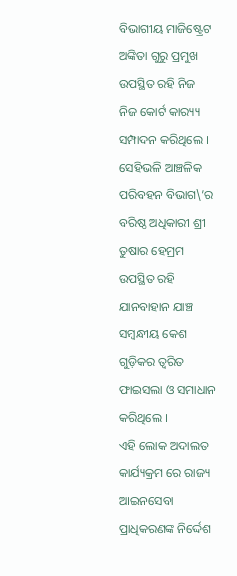ବିଭାଗୀୟ ମାଜିଷ୍ଟ୍ରେଟ ଅଙ୍କିତା ଗୁରୁ ପ୍ରମୁଖ ଉପସ୍ଥିତ ରହି ନିଜ ନିଜ କୋର୍ଟ କାର‌୍ୟ୍ୟ ସମ୍ପାଦନ କରିଥିଲେ ।
ସେହିଭଳି ଆଞ୍ଚଳିକ ପରିବହନ ବିଭାଗ\’ର ବରିଷ୍ଠ ଅଧିକାରୀ ଶ୍ରୀ ତୁଷାର ହେମ୍ରମ ଉପସ୍ଥିତ ରହି ଯାନବାହାନ ଯାଞ୍ଚ ସମ୍ବନ୍ଧୀୟ କେଶ ଗୁଡ଼ିକର ତ୍ୱରିତ ଫାଇସଲା ଓ ସମାଧାନ କରିଥିଲେ ।
ଏହି ଲୋକ ଅଦାଲତ କାର୍ଯ୍ୟକ୍ରମ ରେ ରାଜ୍ୟ ଆଇନସେବା ପ୍ରାଧିକରଣଙ୍କ ନିର୍ଦ୍ଦେଶ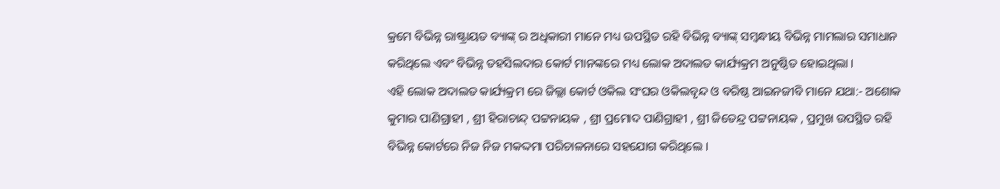କ୍ରମେ ବିଭିନ୍ନ ରାଷ୍ଟ୍ରାୟତ ବ୍ୟାଙ୍କ୍ ର ଅଧିକାରୀ ମାନେ ମଧ୍ୟ ଉପସ୍ଥିତ ରହି ବିଭିନ୍ନ ବ୍ୟାଙ୍କ୍ ସମ୍ବନ୍ଧୀୟ ବିଭିନ୍ନ ମାମଲାର ସମାଧାନ କରିଥିଲେ ଏବଂ ବିଭିନ୍ନ ତହସିଲଦାର କୋର୍ଟ ମାନଙ୍କରେ ମଧ୍ୟ ଲୋକ ଅଦାଲତ କାର୍ଯ୍ୟକ୍ରମ ଅନୁଷ୍ଠିତ ହୋଇଥିଲା ।
ଏହି ଲୋକ ଅଦାଲତ କାର୍ଯ୍ୟକ୍ରମ ରେ ଜିଲ୍ଲା କୋର୍ଟ ଓକିଲ ସଂଘର ଓକିଲବୃନ୍ଦ ଓ ବରିଷ୍ଠ ଆଇନଜୀବି ମାନେ ଯଥା:- ଅଶୋକ କୁମାର ପାଣିଗ୍ରାହୀ , ଶ୍ରୀ ହିରାଚାନ୍ଦ୍ ପଟ୍ଟନାୟକ , ଶ୍ରୀ ପ୍ରମୋଦ ପାଣିଗ୍ରାହୀ , ଶ୍ରୀ ଜିତେନ୍ଦ୍ର ପଟ୍ଟନାୟକ , ପ୍ରମୁଖ ଉପସ୍ଥିତ ରହି ବିଭିନ୍ନ କୋର୍ଟରେ ନିଜ ନିଜ ମକଦ୍ଦମା ପରିଚାଳନାରେ ସହଯୋଗ କରିଥିଲେ ।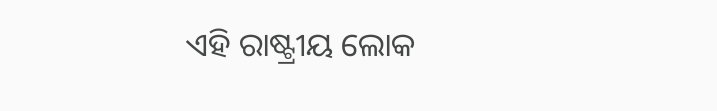ଏହି ରାଷ୍ଟ୍ରୀୟ ଲୋକ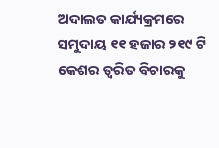ଅଦାଲତ କାର୍ଯ୍ୟକ୍ରମରେ ସମୁଦାୟ ୧୧ ହଜାର ୨୧୯ ଟି କେଶର ତ୍ୱରିତ ବିଚାରକୁ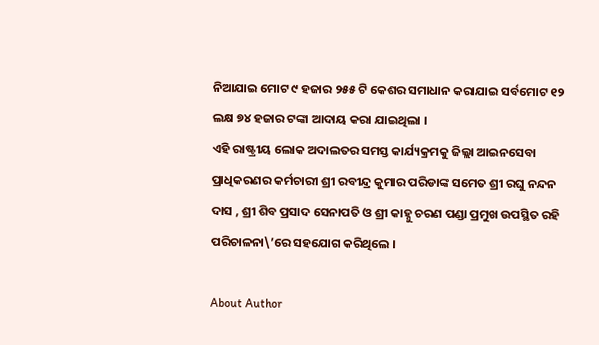ନିଆଯାଇ ମୋଟ ୯ ହଜାର ୨୫୫ ଟି କେଶର ସମାଧାନ କରାଯାଇ ସର୍ବମୋଟ ୧୨ ଲକ୍ଷ ୭୪ ହଜାର ଟଙ୍କା ଆଦାୟ କରା ଯାଇଥିଲା ।
ଏହି ରାଷ୍ଟ୍ରୀୟ ଲୋକ ଅଦାଲତର ସମସ୍ତ କାର୍ଯ୍ୟକ୍ରମକୁ ଜିଲ୍ଲା ଆଇନସେବା ପ୍ରାଧିକରଣର କର୍ମଚାରୀ ଶ୍ରୀ ରବୀନ୍ଦ୍ର କୁମାର ପରିଡାଙ୍କ ସମେତ ଶ୍ରୀ ରଘୁ ନନ୍ଦନ ଦାସ , ଶ୍ରୀ ଶିବ ପ୍ରସାଦ ସେନାପତି ଓ ଶ୍ରୀ କାହ୍ନୁ ଚରଣ ପଣ୍ଡା ପ୍ରମୁଖ ଉପସ୍ଥିତ ରହି ପରିଚାଳନା\’ରେ ସହଯୋଗ କରିଥିଲେ ।

About Author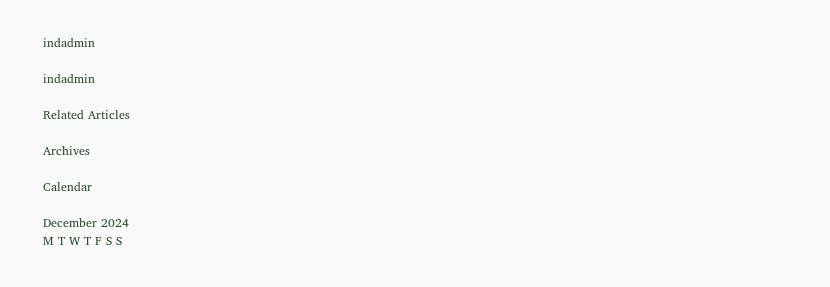indadmin

indadmin

Related Articles

Archives

Calendar

December 2024
M T W T F S S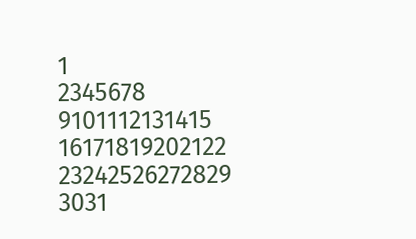1
2345678
9101112131415
16171819202122
23242526272829
3031